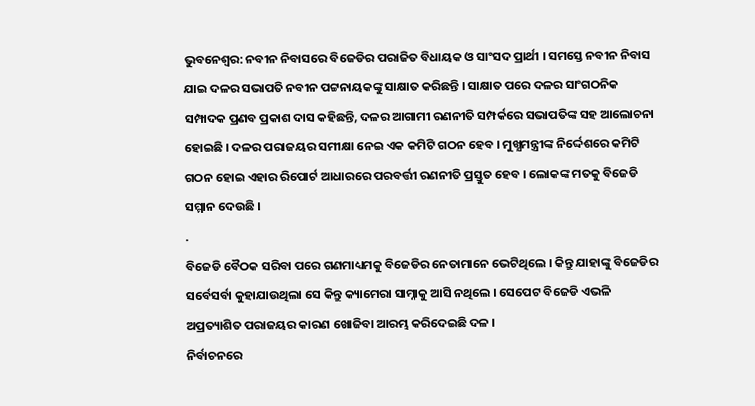ଭୁବନେଶ୍ବର: ନବୀନ ନିବାସରେ ବିଜେଡିର ପରାଜିତ ବିଧାୟକ ଓ ସାଂସଦ ପ୍ରାର୍ଥୀ । ସମସ୍ତେ ନବୀନ ନିବାସ ଯାଇ ଦଳର ସଭାପତି ନବୀନ ପଟ୍ଟନାୟକଙ୍କୁ ସାକ୍ଷାତ କରିଛନ୍ତି । ସାକ୍ଷାତ ପରେ ଦଳର ସାଂଗଠନିକ ସମ୍ପାଦକ ପ୍ରଣବ ପ୍ରକାଶ ଦାସ କହିଛନ୍ତି, ଦଳର ଆଗାମୀ ରଣନୀତି ସମ୍ପର୍କରେ ସଭାପତିଙ୍କ ସହ ଆଲୋଚନା ହୋଇଛି । ଦଳର ପରାଜୟର ସମୀକ୍ଷା ନେଇ ଏକ କମିଟି ଗଠନ ହେବ । ମୁଖ୍ଯମନ୍ତ୍ରୀଙ୍କ ନିର୍ଦ୍ଦେଶରେ କମିଟି ଗଠନ ହୋଇ ଏହାର ରିପୋର୍ଟ ଆଧାରରେ ପରବର୍ତ୍ତୀ ରଣନୀତି ପ୍ରସ୍ତୁତ ହେବ । ଲୋକଙ୍କ ମତକୁ ବିଜେଡି ସମ୍ମାନ ଦେଉଛି ।
.
ବିଜେଡି ବୈଠକ ସରିବା ପରେ ଗଣମାଧ୍ୟମକୁ ବିଜେଡିର ନେତାମାନେ ଭେଟିଥିଲେ । କିନ୍ତୁ ଯାହାଙ୍କୁ ବିଜେଡିର ସର୍ବେସର୍ବା କୁହାଯାଉଥିଲା ସେ କିନ୍ତୁ କ୍ୟାମେରା ସାମ୍ନାକୁ ଆସି ନଥିଲେ । ସେପେଟ ବିଜେଡି ଏଭଳି ଅପ୍ରତ୍ୟାଶିତ ପରାଜୟର କାରଣ ଖୋଜିବା ଆରମ୍ଭ କରିଦେଇଛି ଦଳ ।
ନିର୍ବାଚନରେ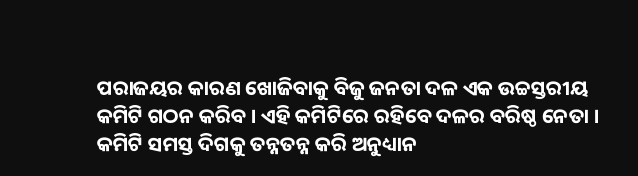ପରାଜୟର କାରଣ ଖୋଜିବାକୁ ବିଜୁ ଜନତା ଦଳ ଏକ ଉଚ୍ଚସ୍ତରୀୟ କମିଟି ଗଠନ କରିବ । ଏହି କମିଟିରେ ରହିବେ ଦଳର ବରିଷ୍ଠ ନେତା । କମିଟି ସମସ୍ତ ଦିଗକୁ ତନ୍ନତନ୍ନ କରି ଅନୁଧ୍ୟାନ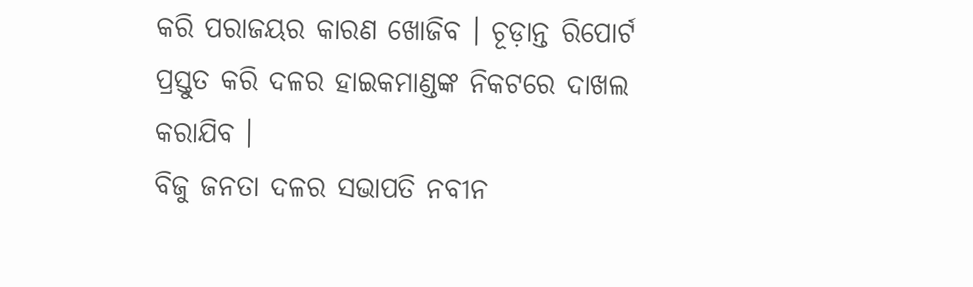କରି ପରାଜୟର କାରଣ ଖୋଜିବ । ଚୂଡ଼ାନ୍ତ ରିପୋର୍ଟ ପ୍ରସ୍ତୁତ କରି ଦଳର ହାଇକମାଣ୍ଡଙ୍କ ନିକଟରେ ଦାଖଲ କରାଯିବ ।
ବିଜୁ ଜନତା ଦଳର ସଭାପତି ନବୀନ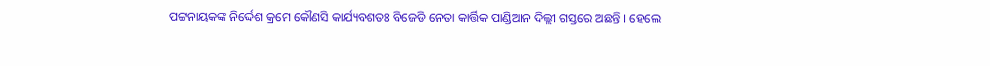ପଟ୍ଟନାୟକଙ୍କ ନିର୍ଦ୍ଦେଶ କ୍ରମେ କୌଣସି କାର୍ଯ୍ୟବଶତଃ ବିଜେଡି ନେତା କାର୍ତ୍ତିକ ପାଣ୍ଡିଆନ ଦିଲ୍ଲୀ ଗସ୍ତରେ ଅଛନ୍ତି । ହେଲେ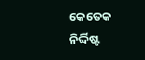କେତେକ ନିର୍ଦ୍ଦିଷ୍ଟ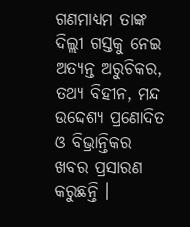ଗଣମାଧ୍ୟମ ତାଙ୍କ ଦିଲ୍ଲୀ ଗସ୍ତକୁ ନେଇ ଅତ୍ୟନ୍ତ ଅରୁଚିକର, ତଥ୍ୟ ବିହୀନ, ମନ୍ଦ ଉଦ୍ଦେଶ୍ୟ ପ୍ରଣୋଦିତ ଓ ବିଭ୍ରାନ୍ତିକର ଖବର ପ୍ରସାରଣ କରୁଛନ୍ତି ।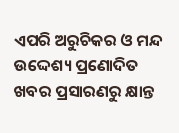ଏପରି ଅରୁଚିକର ଓ ମନ୍ଦ ଉଦ୍ଦେଶ୍ୟ ପ୍ରଣୋଦିତ ଖବର ପ୍ରସାରଣରୁ କ୍ଷାନ୍ତ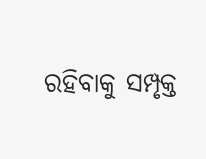ରହିବାକୁ ସମ୍ପୃକ୍ତ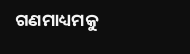ଗଣମାଧ୍ୟମକୁ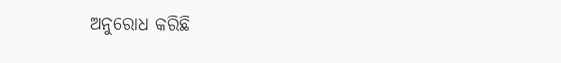ଅନୁରୋଧ କରିଛି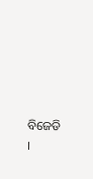ବିଜେଡି ।